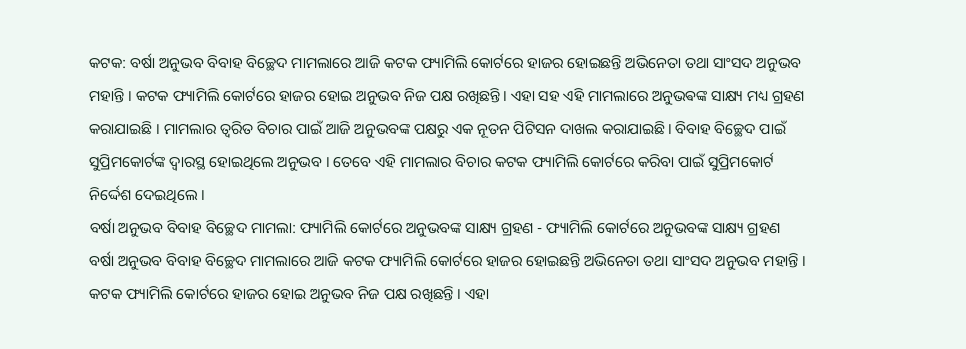କଟକ: ବର୍ଷା ଅନୁଭବ ବିବାହ ବିଚ୍ଛେଦ ମାମଲାରେ ଆଜି କଟକ ଫ୍ୟାମିଲି କୋର୍ଟରେ ହାଜର ହୋଇଛନ୍ତି ଅଭିନେତା ତଥା ସାଂସଦ ଅନୁଭବ ମହାନ୍ତି । କଟକ ଫ୍ୟାମିଲି କୋର୍ଟରେ ହାଜର ହୋଇ ଅନୁଭବ ନିଜ ପକ୍ଷ ରଖିଛନ୍ତି। ଏହା ସହ ଏହି ମାମଲାରେ ଅନୁଭଵଙ୍କ ସାକ୍ଷ୍ୟ ମଧ୍ୟ ଗ୍ରହଣ କରାଯାଇଛି । ମାମଲାର ତ୍ବରିତ ବିଚାର ପାଇଁ ଆଜି ଅନୁଭବଙ୍କ ପକ୍ଷରୁ ଏକ ନୂତନ ପିଟିସନ ଦାଖଲ କରାଯାଇଛି। ବିବାହ ବିଚ୍ଛେଦ ପାଇଁ ସୁପ୍ରିମକୋର୍ଟଙ୍କ ଦ୍ଵାରସ୍ଥ ହୋଇଥିଲେ ଅନୁଭବ । ତେବେ ଏହି ମାମଲାର ବିଚାର କଟକ ଫ୍ୟାମିଲି କୋର୍ଟରେ କରିବା ପାଇଁ ସୁପ୍ରିମକୋର୍ଟ ନିର୍ଦ୍ଦେଶ ଦେଇଥିଲେ ।
ବର୍ଷା ଅନୁଭବ ବିବାହ ବିଚ୍ଛେଦ ମାମଲା: ଫ୍ୟାମିଲି କୋର୍ଟରେ ଅନୁଭବଙ୍କ ସାକ୍ଷ୍ୟ ଗ୍ରହଣ - ଫ୍ୟାମିଲି କୋର୍ଟରେ ଅନୁଭବଙ୍କ ସାକ୍ଷ୍ୟ ଗ୍ରହଣ
ବର୍ଷା ଅନୁଭବ ବିବାହ ବିଚ୍ଛେଦ ମାମଲାରେ ଆଜି କଟକ ଫ୍ୟାମିଲି କୋର୍ଟରେ ହାଜର ହୋଇଛନ୍ତି ଅଭିନେତା ତଥା ସାଂସଦ ଅନୁଭବ ମହାନ୍ତି । କଟକ ଫ୍ୟାମିଲି କୋର୍ଟରେ ହାଜର ହୋଇ ଅନୁଭବ ନିଜ ପକ୍ଷ ରଖିଛନ୍ତି । ଏହା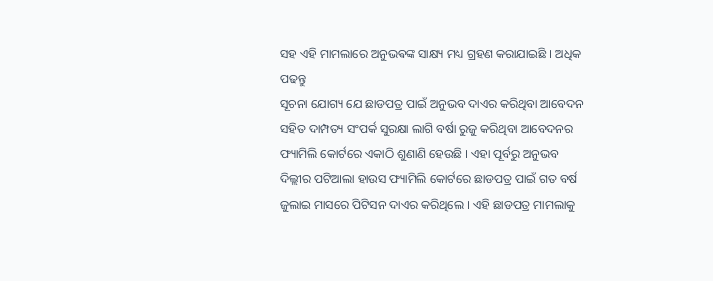ସହ ଏହି ମାମଲାରେ ଅନୁଭଵଙ୍କ ସାକ୍ଷ୍ୟ ମଧ୍ୟ ଗ୍ରହଣ କରାଯାଇଛି । ଅଧିକ ପଢନ୍ତୁ
ସୂଚନା ଯୋଗ୍ୟ ଯେ ଛାଡପତ୍ର ପାଇଁ ଅନୁଭବ ଦାଏର କରିଥିବା ଆବେଦନ ସହିତ ଦାମ୍ପତ୍ୟ ସଂପର୍କ ସୁରକ୍ଷା ଲାଗି ବର୍ଷା ରୁଜୁ କରିଥିବା ଆବେଦନର ଫ୍ୟାମିଲି କୋର୍ଟରେ ଏକାଠି ଶୁଣାଣି ହେଉଛି । ଏହା ପୂର୍ବରୁ ଅନୁଭବ ଦିଲ୍ଲୀର ପଟିଆଲା ହାଉସ ଫ୍ୟାମିଲି କୋର୍ଟରେ ଛାଡପତ୍ର ପାଇଁ ଗତ ବର୍ଷ ଜୁଲାଇ ମାସରେ ପିଟିସନ ଦାଏର କରିଥିଲେ । ଏହି ଛାଡପତ୍ର ମାମଲାକୁ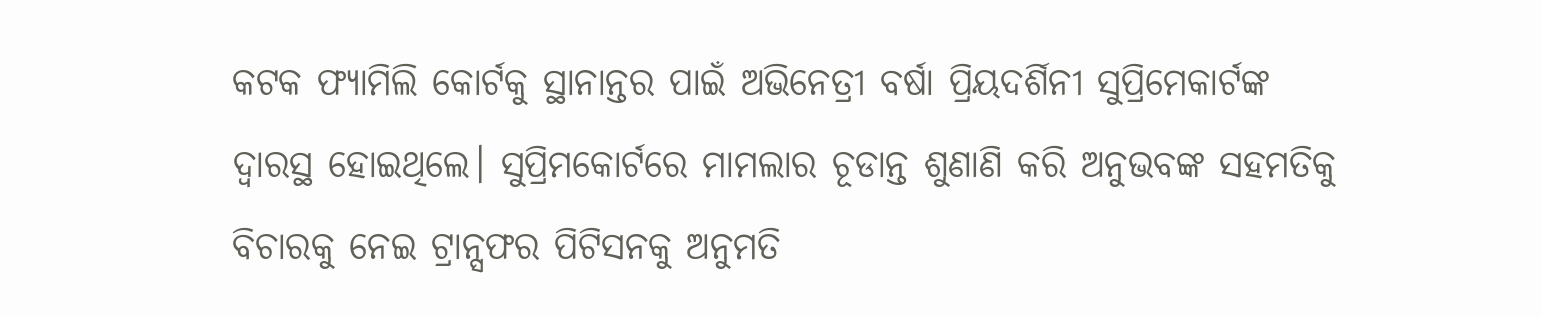କଟକ ଫ୍ୟାମିଲି କୋର୍ଟକୁ ସ୍ଥାନାନ୍ତର ପାଇଁ ଅଭିନେତ୍ରୀ ବର୍ଷା ପ୍ରିୟଦର୍ଶିନୀ ସୁପ୍ରିମେକାର୍ଟଙ୍କ ଦ୍ବାରସ୍ଥ ହୋଇଥିଲେ। ସୁପ୍ରିମକୋର୍ଟରେ ମାମଲାର ଚୂଡାନ୍ତ ଶୁଣାଣି କରି ଅନୁଭବଙ୍କ ସହମତିକୁ ବିଚାରକୁ ନେଇ ଟ୍ରାନ୍ସଫର ପିଟିସନକୁ ଅନୁମତି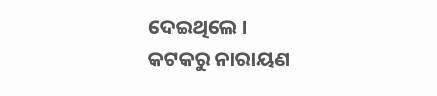ଦେଇଥିଲେ ।
କଟକରୁ ନାରାୟଣ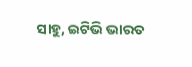ସାହୁ, ଇଟିଭି ଭାରତ